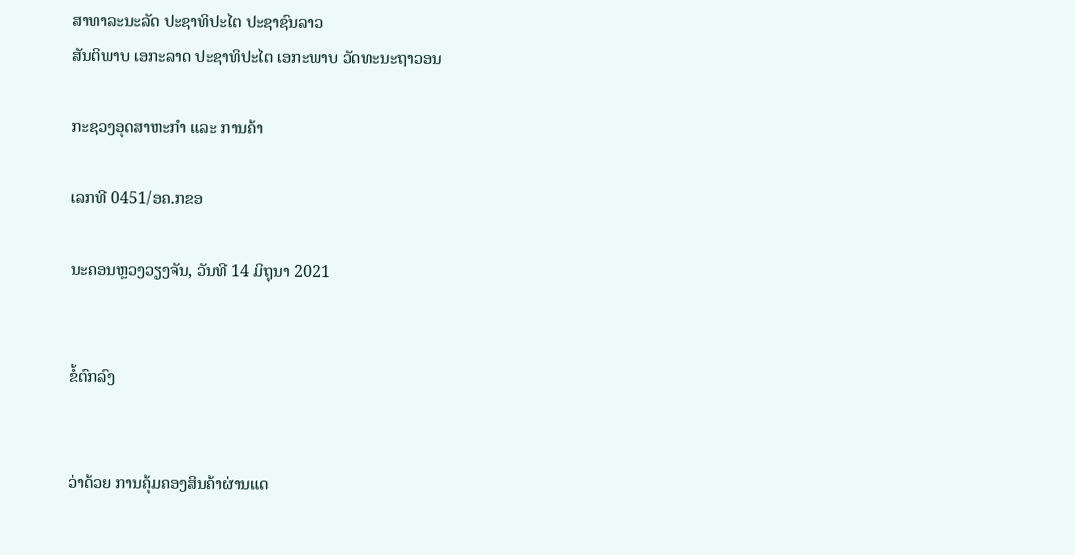ສາທາລະນະລັດ ປະຊາທິປະໄຕ ປະຊາຊົນລາວ
ສັນຕິພາບ ເອກະລາດ ປະຊາທິປະໄຕ ເອກະພາບ ວັດທະນະຖາວອນ

ກະຊວງອຸດສາຫະກຳ ແລະ ການຄ້າ

ເລກທີ 0451/ອຄ.ກຂອ

ນະຄອນຫຼວງວຽງຈັນ, ວັນທີ 14 ມິຖຸນາ 2021


ຂໍ້ຕົກລົງ


ວ່າດ້ວຍ ການຄຸ້ມຄອງສິນຄ້າຜ່ານແດ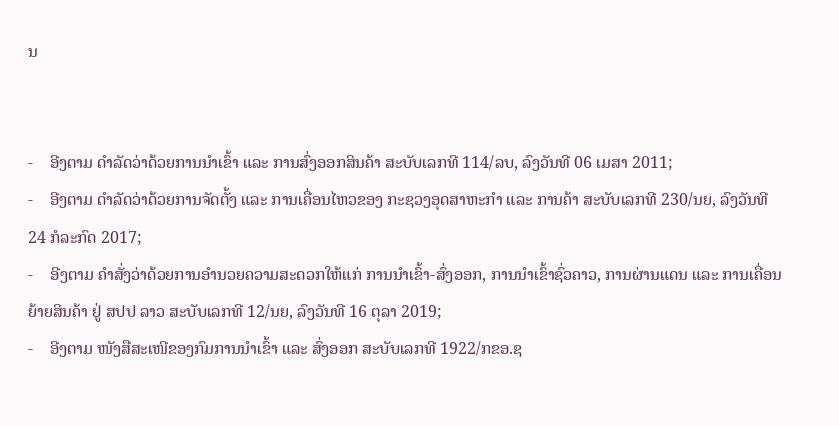ນ


-    ອີງຕາມ ດຳລັດວ່າດ້ວຍການນຳເຂົ້າ ແລະ ການສົ່ງອອກສິນຄ້າ ສະບັບເລກທີ 114/ລບ, ລົງວັນທີ 06 ເມສາ 2011;
-    ອີງຕາມ ດຳລັດວ່າດ້ວຍການຈັດຕັ້ງ ແລະ ການເຄື່ອນໄຫວຂອງ ກະຊວງອຸດສາຫະກຳ ແລະ ການຄ້າ ສະບັບເລກທີ 230/ນຍ, ລົງວັນທີ 24 ກໍລະກົດ 2017;
-    ອີງຕາມ ຄໍາສັ່ງວ່າດ້ວຍການອໍານວຍຄວາມສະດວກໃຫ້ແກ່ ການນຳເຂົ້າ-ສົ່ງອອກ, ການນຳເຂົ້າຊົ່ວຄາວ, ການຜ່ານແດນ ແລະ ການເຄື່ອນຍ້າຍສິນຄ້າ ຢູ່ ສປປ ລາວ ສະບັບເລກທີ 12/ນຍ, ລົງວັນທີ 16 ຕຸລາ 2019;
-    ອີງຕາມ ໜັງສືສະເໜີຂອງກົມການນໍາເຂົ້າ ແລະ ສົ່ງອອກ ສະບັບເລກທີ 1922/ກຂອ.ຊ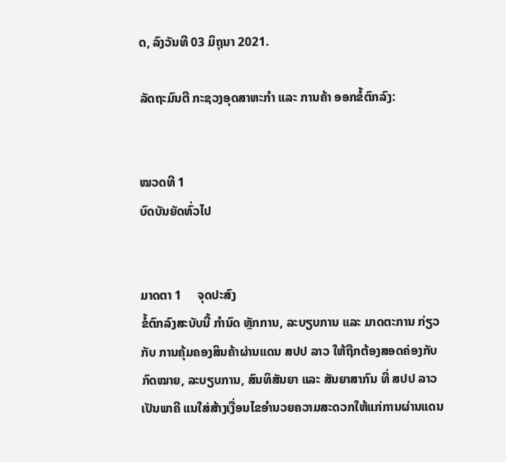ດ, ລົງວັນທີ 03 ມິຖຸນາ 2021.

ລັດຖະມົນຕີ ກະຊວງອຸດສາຫະກຳ ແລະ ການຄ້າ ອອກຂໍ້ຕົກລົງ:


ໝວດທີ 1
ບົດບັນຍັດທົ່ວໄປ


ມາດຕາ 1     ຈຸດປະສົງ
ຂໍ້ຕົກລົງສະບັບນີ້ ກຳນົດ ຫຼັກການ, ລະບຽບການ ແລະ ມາດຕະການ ກ່ຽວກັບ ການຄຸ້ມຄອງສິນຄ້າຜ່ານແດນ ສປປ ລາວ ໃຫ້ຖືກຕ້ອງສອດຄ່ອງກັບກົດໝາຍ, ລະບຽບການ, ສົນທິສັນຍາ ແລະ ສັນຍາສາກົນ ທີ່ ສປປ ລາວ ເປັນພາຄີ ແນໃສ່ສ້າງເງື່ອນໄຂອໍານວຍຄວາມສະດວກໃຫ້ແກ່ການຜ່ານແດນ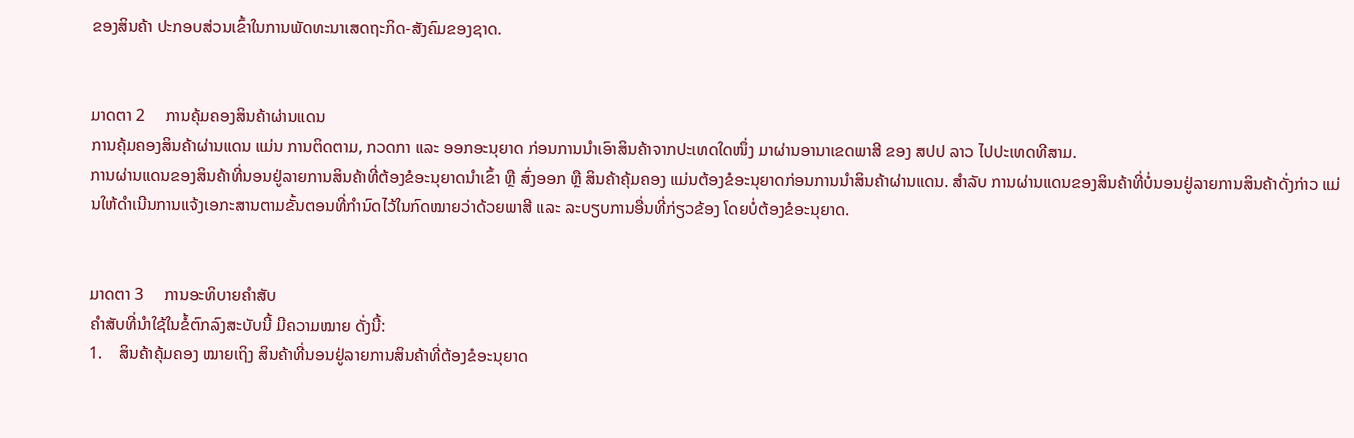ຂອງສິນຄ້າ ປະກອບສ່ວນເຂົ້າໃນການພັດທະນາເສດຖະກິດ-ສັງຄົມຂອງຊາດ.


ມາດຕາ 2     ການຄຸ້ມຄອງສິນຄ້າຜ່ານແດນ
ການຄຸ້ມຄອງສິນຄ້າຜ່ານແດນ ແມ່ນ ການຕິດຕາມ, ກວດກາ ແລະ ອອກອະນຸຍາດ ກ່ອນການນໍາເອົາສິນຄ້າຈາກປະເທດໃດໜຶ່ງ ມາຜ່ານອານາເຂດພາສີ ຂອງ ສປປ ລາວ ໄປປະເທດທີສາມ.
ການຜ່ານແດນຂອງສິນຄ້າທີ່ນອນຢູ່ລາຍການສິນຄ້າທີ່ຕ້ອງຂໍອະນຸຍາດນໍາເຂົ້າ ຫຼື ສົ່ງອອກ ຫຼື ສິນຄ້າຄຸ້ມຄອງ ແມ່ນຕ້ອງຂໍອະນຸຍາດກ່ອນການນຳສິນຄ້າຜ່ານແດນ. ສຳລັບ ການຜ່ານແດນຂອງສິນຄ້າທີ່ບໍ່ນອນຢູ່ລາຍການສິນຄ້າດັ່ງກ່າວ ແມ່ນໃຫ້ດຳເນີນການແຈ້ງເອກະສານຕາມຂັ້ນຕອນທີ່ກຳນົດໄວ້ໃນກົດໝາຍວ່າດ້ວຍພາສີ ແລະ ລະບຽບການອື່ນທີ່ກ່ຽວຂ້ອງ ໂດຍບໍ່ຕ້ອງຂໍອະນຸຍາດ.


ມາດຕາ 3     ການອະທິບາຍຄຳສັບ
ຄຳສັບທີ່ນຳໃຊ້ໃນຂໍ້ຕົກລົງສະບັບນີ້ ມີຄວາມໝາຍ ດັ່ງນີ້:
1.    ສິນຄ້າຄຸ້ມຄອງ ໝາຍເຖິງ ສິນຄ້າທີ່ນອນຢູ່ລາຍການສິນຄ້າທີ່ຕ້ອງຂໍອະນຸຍາດ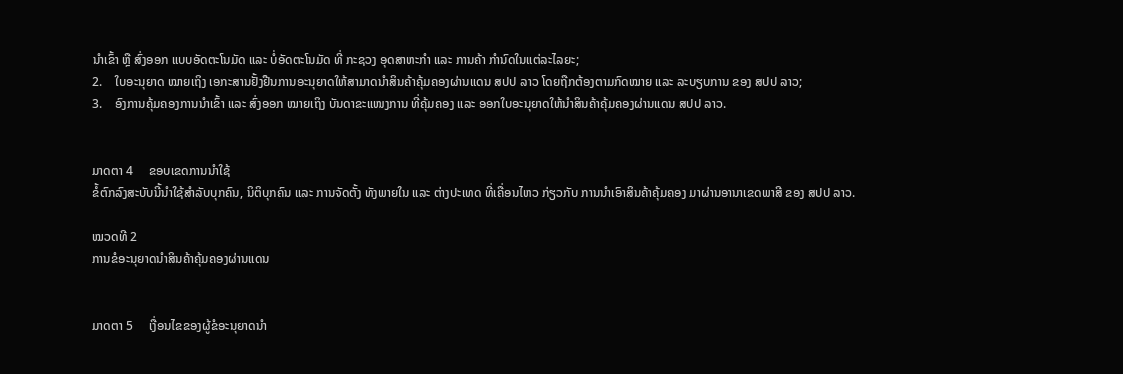ນໍາເຂົ້າ ຫຼື ສົ່ງອອກ ແບບອັດຕະໂນມັດ ແລະ ບໍ່ອັດຕະໂນມັດ ທີ່ ກະຊວງ ອຸດສາຫະກໍາ ແລະ ການຄ້າ ກໍານົດໃນແຕ່ລະໄລຍະ;
2.    ໃບອະນຸຍາດ ໝາຍເຖິງ ເອກະສານຢັ້ງຢືນການອະນຸຍາດໃຫ້ສາມາດນໍາສິນຄ້າຄຸ້ມຄອງຜ່ານແດນ ສປປ ລາວ ໂດຍຖືກຕ້ອງຕາມກົດໝາຍ ແລະ ລະບຽບການ ຂອງ ສປປ ລາວ;
3.    ອົງການຄຸ້ມຄອງການນຳເຂົ້າ ແລະ ສົ່ງອອກ ໝາຍເຖິງ ບັນດາຂະແໜງການ ທີ່ຄຸ້ມຄອງ ແລະ ອອກໃບອະນຸຍາດໃຫ້ນໍາສິນຄ້າຄຸ້ມຄອງຜ່ານແດນ ສປປ ລາວ.


ມາດຕາ 4     ຂອບເຂດການນໍາໃຊ້
ຂໍ້ຕົກລົງສະບັບນີ້ນຳໃຊ້ສຳລັບບຸກຄົນ, ນິຕິບຸກຄົນ ແລະ ການຈັດຕັ້ງ ທັງພາຍໃນ ແລະ ຕ່າງປະເທດ ທີ່ເຄື່ອນໄຫວ ກ່ຽວກັບ ການນໍາເອົາສິນຄ້າຄຸ້ມຄອງ ມາຜ່ານອານາເຂດພາສີ ຂອງ ສປປ ລາວ.

ໝວດທີ 2
ການຂໍອະນຸຍາດນຳສິນຄ້າຄຸ້ມຄອງຜ່ານແດນ


ມາດຕາ 5     ເງື່ອນໄຂຂອງຜູ້ຂໍອະນຸຍາດນໍາ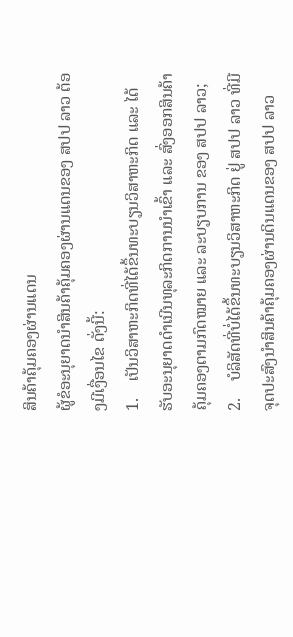ສິນຄ້າຄຸ້ມຄອງຜ່ານແດນ
ຜູ້ຂໍອະນຸຍາດນຳສິນຄ້າຄຸ້ມຄອງຜ່ານແດນຂອງ ສປປ ລາວ ຕ້ອງມີເງື່ອນໄຂ ດັ່ງນີ້:
1.    ເປັນວິສາຫະກິດທີ່ໄດ້ຂຶ້ນທະບຽນວິສາຫະກິດ ແລະ ໄດ້ຮັບອະນຸຍາດດໍາເນີນທຸລະກິດການນໍາເຂົ້າ ແລະ ສົ່ງອອກສິນຄ້າຄຸ້ມຄອງຕາມກົດໝາຍ ແລະ ລະບຽບການ ຂອງ ສປປ ລາວ;
2.    ບໍລິສັດທີ່ບໍ່ໄດ້ຂຶ້ນທະບຽນວິສາຫະກິດ ຢູ່ ສປປ ລາວ ທີ່ມີຈຸດປະສົງນໍາສິນຄ້າຄຸ້ມຄອງຜ່ານດິນແດນຂອງ ສປປ ລາວ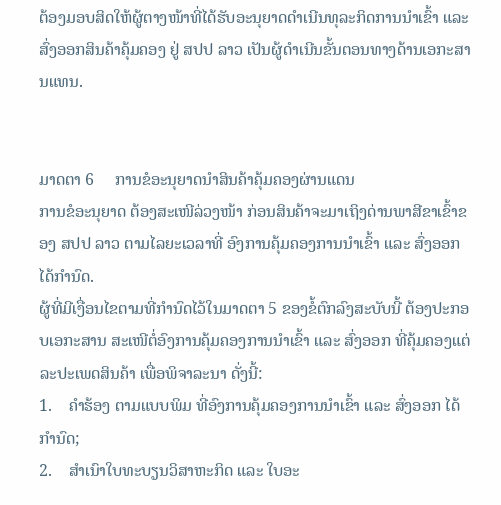ຕ້ອງມອບສິດໃຫ້ຜູ້ຕາງໜ້າທີ່ໄດ້ຮັບອະນຸຍາດດຳເນີນທຸລະກິດການນໍາເຂົ້າ ແລະ ສົ່ງອອກສິນຄ້າຄຸ້ມຄອງ ຢູ່ ສປປ ລາວ ເປັນຜູ້ດໍາເນີນຂັ້ນຕອນທາງດ້ານເອກະສານແທນ.


ມາດຕາ 6     ການຂໍອະນຸຍາດນຳສິນຄ້າຄຸ້ມຄອງຜ່ານແດນ
ການຂໍອະນຸຍາດ ຕ້ອງສະເໜີລ່ວງໜ້າ ກ່ອນສິນຄ້າຈະມາເຖິງດ່ານພາສີຂາເຂົ້າຂອງ ສປປ ລາວ ຕາມໄລຍະເວລາທີ່ ອົງການຄຸ້ມຄອງການນໍາເຂົ້າ ແລະ ສົ່ງອອກ ໄດ້ກຳນົດ.
ຜູ້ທີ່ມີເງື່ອນໄຂຕາມທີ່ກຳນົດໄວ້ໃນມາດຕາ 5 ຂອງຂໍ້ຕົກລົງສະບັບນີ້ ຕ້ອງປະກອບເອກະສານ ສະເໜີຕໍ່ອົງການຄຸ້ມຄອງການນໍາເຂົ້າ ແລະ ສົ່ງອອກ ທີ່ຄຸ້ມຄອງແຕ່ລະປະເພດສິນຄ້າ ເພື່ອພິຈາລະນາ ດັ່ງນີ້:
1.    ຄໍາຮ້ອງ ຕາມແບບພິມ ທີ່ອົງການຄຸ້ມຄອງການນໍາເຂົ້າ ແລະ ສົ່ງອອກ ໄດ້ກໍານົດ;
2.    ສໍາເນົາໃບທະບຽນວິສາຫະກິດ ແລະ ໃບອະ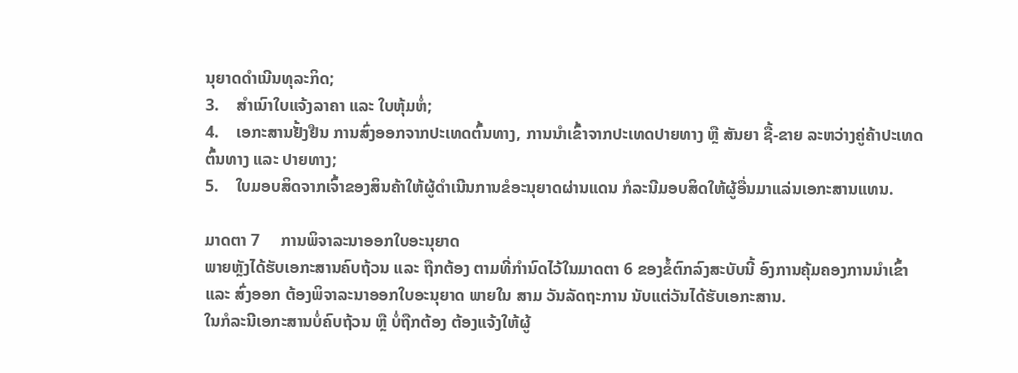ນຸຍາດດໍາເນີນທຸລະກິດ;
3.    ສໍາເນົາໃບແຈ້ງລາຄາ ແລະ ໃບຫຸ້ມຫໍ່;
4.    ເອກະສານຢັ້ງຢືນ ການສົ່ງອອກຈາກປະເທດຕົ້ນທາງ, ການນໍາເຂົ້າຈາກປະເທດປາຍທາງ ຫຼື ສັນຍາ ຊື້-ຂາຍ ລະຫວ່າງຄູ່ຄ້າປະເທດຕົ້ນທາງ ແລະ ປາຍທາງ;
5.    ໃບມອບສິດຈາກເຈົ້າຂອງສິນຄ້າໃຫ້ຜູ້ດໍາເນີນການຂໍອະນຸຍາດຜ່ານແດນ ກໍລະນີມອບສິດໃຫ້ຜູ້ອື່ນມາແລ່ນເອກະສານແທນ.

ມາດຕາ 7     ການພິຈາລະນາອອກໃບອະນຸຍາດ
ພາຍຫຼັງໄດ້ຮັບເອກະສານຄົບຖ້ວນ ແລະ ຖືກຕ້ອງ ຕາມທີ່ກຳນົດໄວ້ໃນມາດຕາ 6 ຂອງຂໍ້ຕົກລົງສະບັບນີ້ ອົງການຄຸ້ມຄອງການນໍາເຂົ້າ ແລະ ສົ່ງອອກ ຕ້ອງພິຈາລະນາອອກໃບອະນຸຍາດ ພາຍໃນ ສາມ ວັນລັດຖະການ ນັບແຕ່ວັນໄດ້ຮັບເອກະສານ.
ໃນກໍລະນີເອກະສານບໍ່ຄົບຖ້ວນ ຫຼື ບໍ່ຖືກຕ້ອງ ຕ້ອງແຈ້ງໃຫ້ຜູ້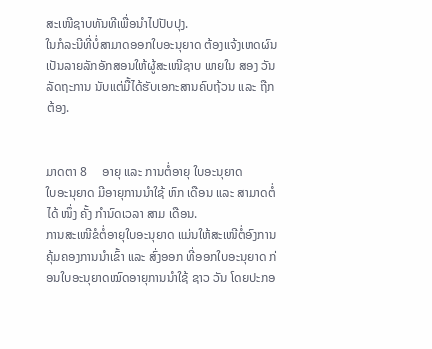ສະເໜີຊາບທັນທີເພື່ອນຳໄປປັບປຸງ.
ໃນກໍລະນີທີ່ບໍ່ສາມາດອອກໃບອະນຸຍາດ ຕ້ອງແຈ້ງເຫດຜົນເປັນລາຍລັກອັກສອນໃຫ້ຜູ້ສະເໜີຊາບ ພາຍໃນ ສອງ ວັນລັດຖະການ ນັບແຕ່ມື້ໄດ້ຮັບເອກະສານຄົບຖ້ວນ ແລະ ຖືກຕ້ອງ.


ມາດຕາ 8     ອາຍຸ ແລະ ການຕໍ່ອາຍຸ ໃບອະນຸຍາດ
ໃບອະນຸຍາດ ມີອາຍຸການນຳໃຊ້ ຫົກ ເດືອນ ແລະ ສາມາດຕໍ່ໄດ້ ໜຶ່ງ ຄັ້ງ ກຳນົດເວລາ ສາມ ເດືອນ.
ການສະເໜີຂໍຕໍ່ອາຍຸໃບອະນຸຍາດ ແມ່ນໃຫ້ສະເໜີຕໍ່ອົງການຄຸ້ມຄອງການນຳເຂົ້າ ແລະ ສົ່ງອອກ ທີ່ອອກໃບອະນຸຍາດ ກ່ອນໃບອະນຸຍາດໝົດອາຍຸການນຳໃຊ້ ຊາວ ວັນ ໂດຍປະກອ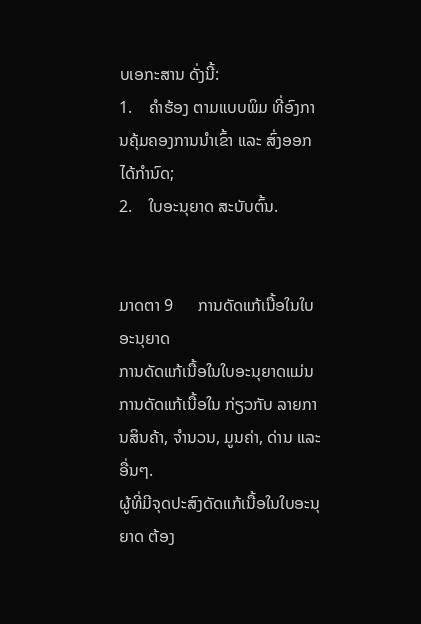ບເອກະສານ ດັ່ງນີ້:
1.    ຄຳຮ້ອງ ຕາມແບບພິມ ທີ່ອົງການຄຸ້ມຄອງການນຳເຂົ້າ ແລະ ສົ່ງອອກ ໄດ້ກຳນົດ;
2.    ໃບອະນຸຍາດ ສະບັບຕົ້ນ.


ມາດຕາ 9      ການດັດແກ້ເນື້ອໃນໃບອະນຸຍາດ
ການດັດແກ້ເນື້ອໃນໃບອະນຸຍາດແມ່ນການດັດແກ້ເນື້ອໃນ ກ່ຽວກັບ ລາຍການສິນຄ້າ, ຈຳນວນ, ມູນຄ່າ, ດ່ານ ແລະ ອື່ນໆ.
ຜູ້ທີ່ມີຈຸດປະສົງດັດແກ້ເນື້ອໃນໃບອະນຸຍາດ ຕ້ອງ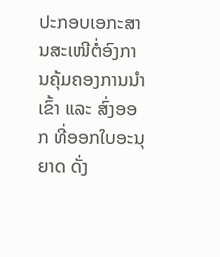ປະກອບເອກະສານສະເໜີຕໍ່ອົງການຄຸ້ມຄອງການນໍາເຂົ້າ ແລະ ສົ່ງອອກ ທີ່ອອກໃບອະນຸຍາດ ດັ່ງ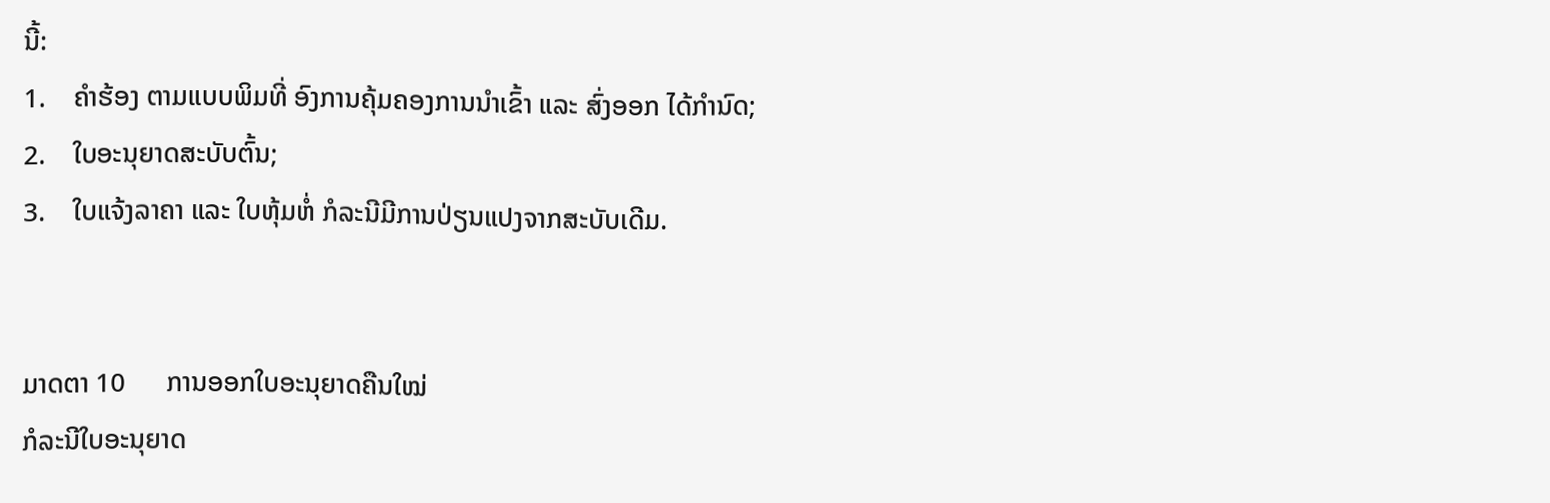ນີ້:
1.    ຄຳຮ້ອງ ຕາມແບບພິມທີ່ ອົງການຄຸ້ມຄອງການນຳເຂົ້າ ແລະ ສົ່ງອອກ ໄດ້ກຳນົດ;
2.    ໃບອະນຸຍາດສະບັບຕົ້ນ;
3.    ໃບແຈ້ງລາຄາ ແລະ ໃບຫຸ້ມຫໍ່ ກໍລະນີມີການປ່ຽນແປງຈາກສະບັບເດີມ.


ມາດຕາ 10      ການອອກໃບອະນຸຍາດຄືນໃໝ່
ກໍລະນີໃບອະນຸຍາດ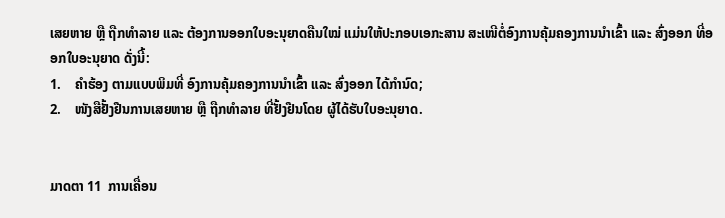ເສຍຫາຍ ຫຼື ຖືກທໍາລາຍ ແລະ ຕ້ອງການອອກໃບອະນຸຍາດຄືນໃໝ່ ແມ່ນໃຫ້ປະກອບເອກະສານ ສະເໜີຕໍ່ອົງການຄຸ້ມຄອງການນຳເຂົ້າ ແລະ ສົ່ງອອກ ທີ່ອອກໃບອະນຸຍາດ ດັ່ງນີ້:
1.    ຄຳຮ້ອງ ຕາມແບບພິມທີ່ ອົງການຄຸ້ມຄອງການນຳເຂົ້າ ແລະ ສົ່ງອອກ ໄດ້ກຳນົດ;
2.    ໜັງສືຢັ້ງຢືນການເສຍຫາຍ ຫຼື ຖືກທຳລາຍ ທີ່ຢັ້ງຢືນໂດຍ ຜູ້ໄດ້ຮັບໃບອະນຸຍາດ.


ມາດຕາ 11  ການເຄື່ອນ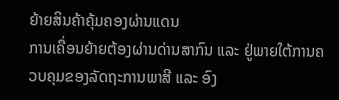ຍ້າຍສິນຄ້າຄຸ້ມຄອງຜ່ານແດນ
ການເຄື່ອນຍ້າຍຕ້ອງຜ່ານດ່ານສາກົນ ແລະ ຢູ່ພາຍໃຕ້ການຄວບຄຸມຂອງລັດຖະການພາສີ ແລະ ອົງ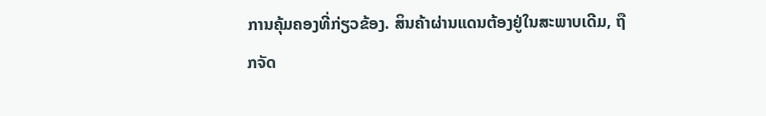ການຄຸ້ມຄອງທີ່ກ່ຽວຂ້ອງ. ສິນຄ້າຜ່ານແດນຕ້ອງຢູ່ໃນສະພາບເດີມ, ຖືກຈັດ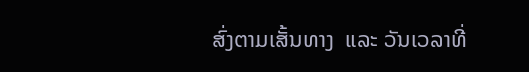ສົ່ງຕາມເສັ້ນທາງ  ແລະ ວັນເວລາທີ່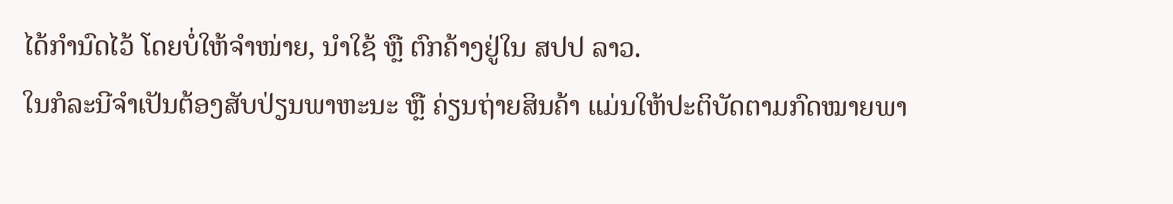ໄດ້ກໍານົດໄວ້ ໂດຍບໍ່ໃຫ້ຈຳໜ່າຍ, ນຳໃຊ້ ຫຼື ຕົກຄ້າງຢູ່ໃນ ສປປ ລາວ.
ໃນກໍລະນີຈໍາເປັນຕ້ອງສັບປ່ຽນພາຫະນະ ຫຼື ຄ່ຽນຖ່າຍສິນຄ້າ ແມ່ນໃຫ້ປະຕິບັດຕາມກົດໝາຍພາ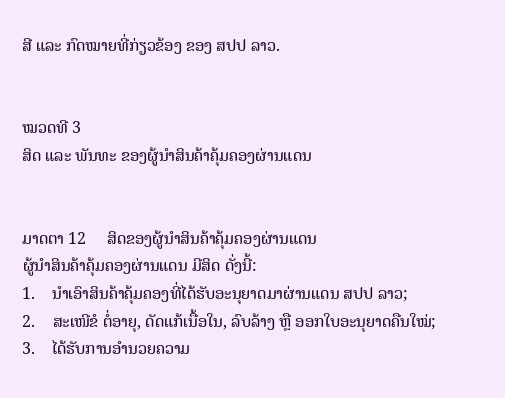ສີ ແລະ ກົດໝາຍທີ່ກ່ຽວຂ້ອງ ຂອງ ສປປ ລາວ.


ໝວດທີ 3
ສິດ ແລະ ພັນທະ ຂອງຜູ້ນຳສິນຄ້າຄຸ້ມຄອງຜ່ານແດນ


ມາດຕາ 12     ສິດຂອງຜູ້ນຳສິນຄ້າຄຸ້ມຄອງຜ່ານແດນ
ຜູ້ນຳສິນຄ້າຄຸ້ມຄອງຜ່ານແດນ ມີສິດ ດັ່ງນີ້:
1.    ນໍາເອົາສິນຄ້າຄຸ້ມຄອງທີ່ໄດ້ຮັບອະນຸຍາດມາຜ່ານແດນ ສປປ ລາວ;
2.    ສະເໜີຂໍ ຕໍ່ອາຍຸ, ດັດແກ້ເນື້ອໃນ, ລົບລ້າງ ຫຼື ອອກໃບອະນຸຍາດຄືນໃໝ່;
3.    ໄດ້ຮັບການອຳນວຍຄວາມ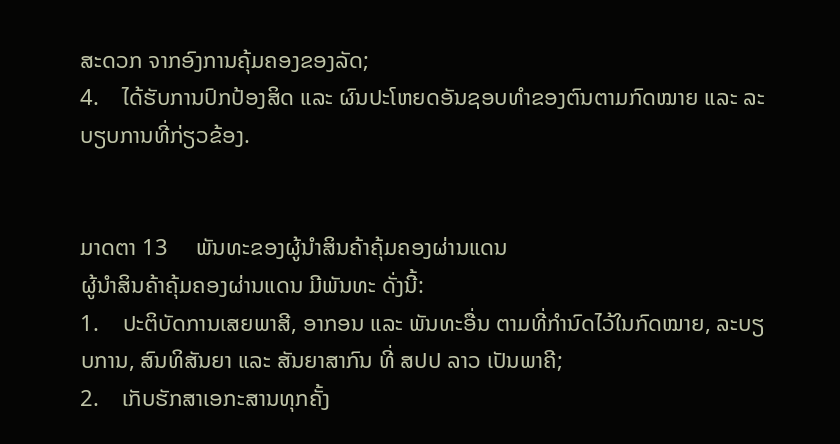ສະດວກ ຈາກອົງການຄຸ້ມຄອງຂອງລັດ;
4.    ໄດ້ຮັບການປົກປ້ອງສິດ ແລະ ຜົນປະໂຫຍດອັນຊອບທຳຂອງຕົນຕາມກົດໝາຍ ແລະ ລະບຽບການທີ່ກ່ຽວຂ້ອງ.


ມາດຕາ 13     ພັນທະຂອງຜູ້ນຳສິນຄ້າຄຸ້ມຄອງຜ່ານແດນ
ຜູ້ນຳສິນຄ້າຄຸ້ມຄອງຜ່ານແດນ ມີພັນທະ ດັ່ງນີ້:
1.    ປະຕິບັດການເສຍພາສີ, ອາກອນ ແລະ ພັນທະອື່ນ ຕາມທີ່ກຳນົດໄວ້ໃນກົດໝາຍ, ລະບຽບການ, ສົນທິສັນຍາ ແລະ ສັນຍາສາກົນ ທີ່ ສປປ ລາວ ເປັນພາຄີ;
2.    ເກັບຮັກສາເອກະສານທຸກຄັ້ງ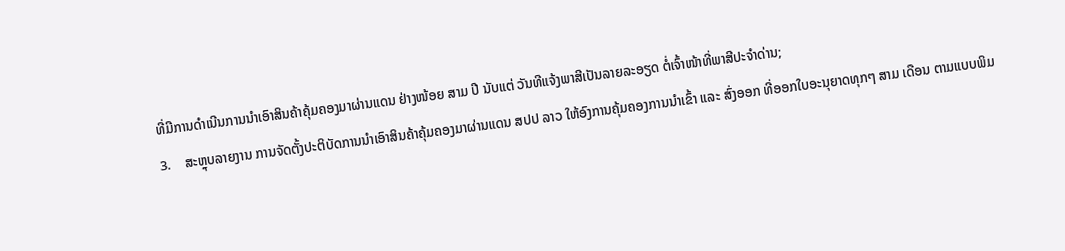ທີ່ມີການດໍາເນີນການນໍາເອົາສິນຄ້າຄຸ້ມຄອງມາຜ່ານແດນ ຢ່າງໜ້ອຍ ສາມ ປີ ນັບແຕ່ ວັນທີແຈ້ງພາສີເປັນລາຍລະອຽດ ຕໍ່ເຈົ້າໜ້າທີ່ພາສີປະຈໍາດ່ານ;
3.    ສະຫຼຸບລາຍງານ ການຈັດຕັ້ງປະຕິບັດການນຳເອົາສິນຄ້າຄຸ້ມຄອງມາຜ່ານແດນ ສປປ ລາວ ໃຫ້ອົງການຄຸ້ມຄອງການນໍາເຂົ້າ ແລະ ສົ່ງອອກ ທີ່ອອກໃບອະນຸຍາດທຸກໆ ສາມ ເດືອນ ຕາມແບບພິມ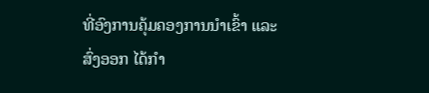ທີ່ອົງການຄຸ້ມຄອງການນໍາເຂົ້າ ແລະ ສົ່ງອອກ ໄດ້ກໍາ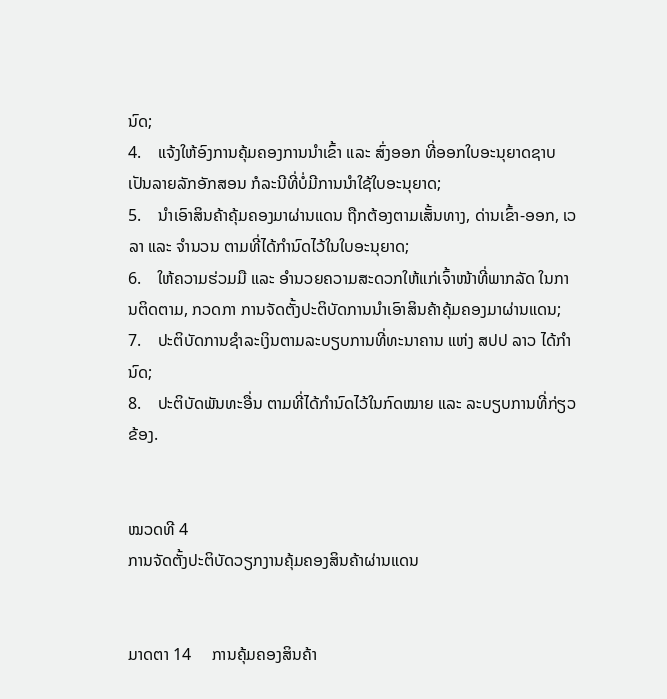ນົດ;
4.    ແຈ້ງໃຫ້ອົງການຄຸ້ມຄອງການນໍາເຂົ້າ ແລະ ສົ່ງອອກ ທີ່ອອກໃບອະນຸຍາດຊາບເປັນລາຍລັກອັກສອນ ກໍລະນີທີ່ບໍ່ມີການນຳໃຊ້ໃບອະນຸຍາດ;
5.    ນໍາເອົາສິນຄ້າຄຸ້ມຄອງມາຜ່ານແດນ ຖືກຕ້ອງຕາມເສັ້ນທາງ, ດ່ານເຂົ້າ-ອອກ, ເວລາ ແລະ ຈໍານວນ ຕາມທີ່ໄດ້ກໍານົດໄວ້ໃນໃບອະນຸຍາດ;
6.    ໃຫ້ຄວາມຮ່ວມມື ແລະ ອຳນວຍຄວາມສະດວກໃຫ້ແກ່ເຈົ້າໜ້າທີ່ພາກລັດ ໃນການຕິດຕາມ, ກວດກາ ການຈັດຕັ້ງປະຕິບັດການນໍາເອົາສິນຄ້າຄຸ້ມຄອງມາຜ່ານແດນ;
7.    ປະຕິບັດການຊໍາລະເງິນຕາມລະບຽບການທີ່ທະນາຄານ ແຫ່ງ ສປປ ລາວ ໄດ້ກໍານົດ;
8.    ປະຕິບັດພັນທະອື່ນ ຕາມທີ່ໄດ້ກໍານົດໄວ້ໃນກົດໝາຍ ແລະ ລະບຽບການທີ່ກ່ຽວຂ້ອງ.


ໝວດທີ 4
ການຈັດຕັ້ງປະຕິບັດວຽກງານຄຸ້ມຄອງສິນຄ້າຜ່ານແດນ


ມາດຕາ 14     ການຄຸ້ມຄອງສິນຄ້າ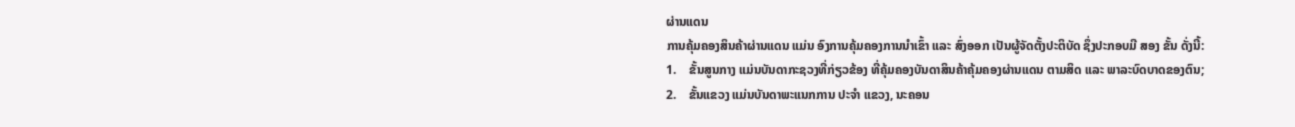ຜ່ານແດນ
ການຄຸ້ມຄອງສິນຄ້າຜ່ານແດນ ແມ່ນ ອົງການຄຸ້ມຄອງການນຳເຂົ້າ ແລະ ສົ່ງອອກ ເປັນຜູ້ຈັດຕັ້ງປະຕິບັດ ຊຶ່ງປະກອບມີ ສອງ ຂັ້ນ ດັ່ງນີ້:
1.    ຂັ້ນສູນກາງ ແມ່ນບັນດາກະຊວງທີ່ກ່ຽວຂ້ອງ ທີ່ຄຸ້ມຄອງບັນດາສິນຄ້າຄຸ້ມຄອງຜ່ານແດນ ຕາມສິດ ແລະ ພາລະບົດບາດຂອງຕົນ;
2.    ຂັ້ນແຂວງ ແມ່ນບັນດາພະແນກການ ປະຈໍາ ແຂວງ, ນະຄອນ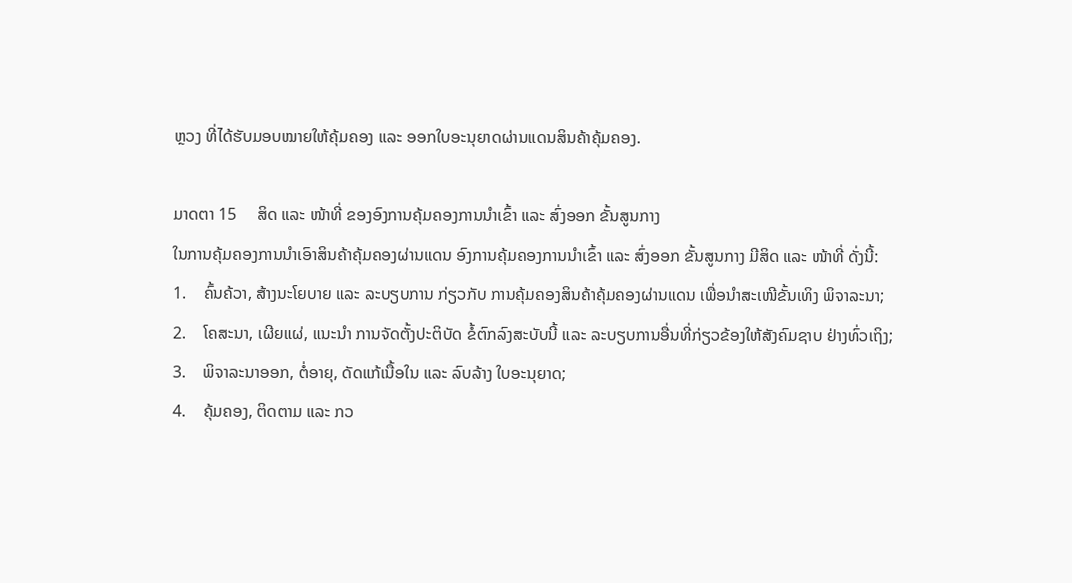ຫຼວງ ທີ່ໄດ້ຮັບມອບໝາຍໃຫ້ຄຸ້ມຄອງ ແລະ ອອກໃບອະນຸຍາດຜ່ານແດນສິນຄ້າຄຸ້ມຄອງ.

ມາດຕາ 15     ສິດ ແລະ ໜ້າທີ່ ຂອງອົງການຄຸ້ມຄອງການນໍາເຂົ້າ ແລະ ສົ່ງອອກ ຂັ້ນສູນກາງ
ໃນການຄຸ້ມຄອງການນຳເອົາສິນຄ້າຄຸ້ມຄອງຜ່ານແດນ ອົງການຄຸ້ມຄອງການນໍາເຂົ້າ ແລະ ສົ່ງອອກ ຂັ້ນສູນກາງ ມີສິດ ແລະ ໜ້າທີ່ ດັ່ງນີ້:
1.    ຄົ້ນຄ້ວາ, ສ້າງນະໂຍບາຍ ແລະ ລະບຽບການ ກ່ຽວກັບ ການຄຸ້ມຄອງສິນຄ້າຄຸ້ມຄອງຜ່ານແດນ ເພື່ອນໍາສະເໜີຂັ້ນເທິງ ພິຈາລະນາ;
2.    ໂຄສະນາ, ເຜີຍແຜ່, ແນະນຳ ການຈັດຕັ້ງປະຕິບັດ ຂໍ້ຕົກລົງສະບັບນີ້ ແລະ ລະບຽບການອື່ນທີ່ກ່ຽວຂ້ອງໃຫ້ສັງຄົມຊາບ ຢ່າງທົ່ວເຖິງ;
3.    ພິຈາລະນາອອກ, ຕໍ່ອາຍຸ, ດັດແກ້ເນື້ອໃນ ແລະ ລົບລ້າງ ໃບອະນຸຍາດ;
4.    ຄຸ້ມຄອງ, ຕິດຕາມ ແລະ ກວ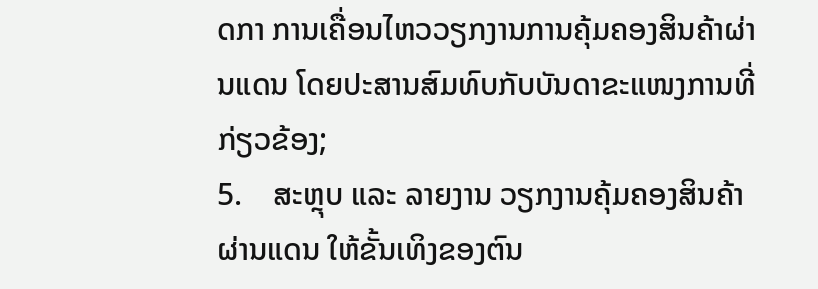ດກາ ການເຄື່ອນໄຫວວຽກງານການຄຸ້ມຄອງສິນຄ້າຜ່ານແດນ ໂດຍປະສານສົມທົບກັບບັນດາຂະແໜງການທີ່ກ່ຽວຂ້ອງ;
5.    ສະຫຼຸບ ແລະ ລາຍງານ ວຽກງານຄຸ້ມຄອງສິນຄ້າຜ່ານແດນ ໃຫ້ຂັ້ນເທິງຂອງຕົນ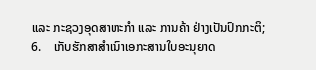ແລະ ກະຊວງອຸດສາຫະກໍາ ແລະ ການຄ້າ ຢ່າງເປັນປົກກະຕິ;
6.    ເກັບຮັກສາສຳເນົາເອກະສານໃບອະນຸຍາດ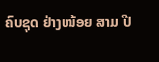ຄົບຊຸດ ຢ່າງໜ້ອຍ ສາມ ປີ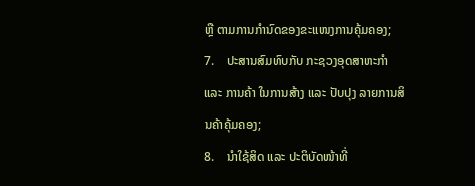ຫຼື ຕາມການກໍານົດຂອງຂະແໜງການຄຸ້ມຄອງ;
7.    ປະສານສົມທົບກັບ ກະຊວງອຸດສາຫະກຳ ແລະ ການຄ້າ ໃນການສ້າງ ແລະ ປັບປຸງ ລາຍການສິນຄ້າຄຸ້ມຄອງ;
8.    ນໍາໃຊ້ສິດ ແລະ ປະຕິບັດໜ້າທີ່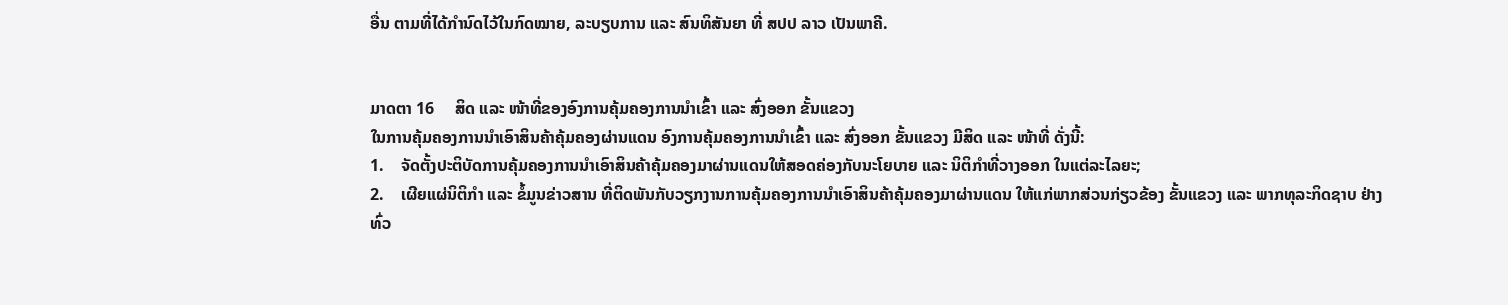ອື່ນ ຕາມທີ່ໄດ້ກຳນົດໄວ້ໃນກົດໝາຍ, ລະບຽບການ ແລະ ສົນທິສັນຍາ ທີ່ ສປປ ລາວ ເປັນພາຄີ.


ມາດຕາ 16     ສິດ ແລະ ໜ້າທີ່ຂອງອົງການຄຸ້ມຄອງການນໍາເຂົ້າ ແລະ ສົ່ງອອກ ຂັ້ນແຂວງ
ໃນການຄຸ້ມຄອງການນຳເອົາສິນຄ້າຄຸ້ມຄອງຜ່ານແດນ ອົງການຄຸ້ມຄອງການນໍາເຂົ້າ ແລະ ສົ່ງອອກ ຂັ້ນແຂວງ ມີສິດ ແລະ ໜ້າທີ່ ດັ່ງນີ້:
1.    ຈັດຕັ້ງປະຕິບັດການຄຸ້ມຄອງການນຳເອົາສິນຄ້າຄຸ້ມຄອງມາຜ່ານແດນໃຫ້ສອດຄ່ອງກັບນະໂຍບາຍ ແລະ ນິຕິກໍາທີ່ວາງອອກ ໃນແຕ່ລະໄລຍະ;
2.    ເຜີຍແຜ່ນິຕິກຳ ແລະ ຂໍ້ມູນຂ່າວສານ ທີ່ຕິດພັນກັບວຽກງານການຄຸ້ມຄອງການນຳເອົາສິນຄ້າຄຸ້ມຄອງມາຜ່ານແດນ ໃຫ້ແກ່ພາກສ່ວນກ່ຽວຂ້ອງ ຂັ້ນແຂວງ ແລະ ພາກທຸລະກິດຊາບ ຢ່າງທົ່ວ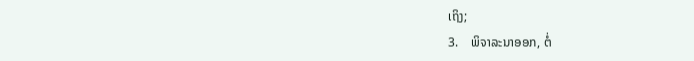ເຖິງ;
3.    ພິຈາລະນາອອກ, ຕໍ່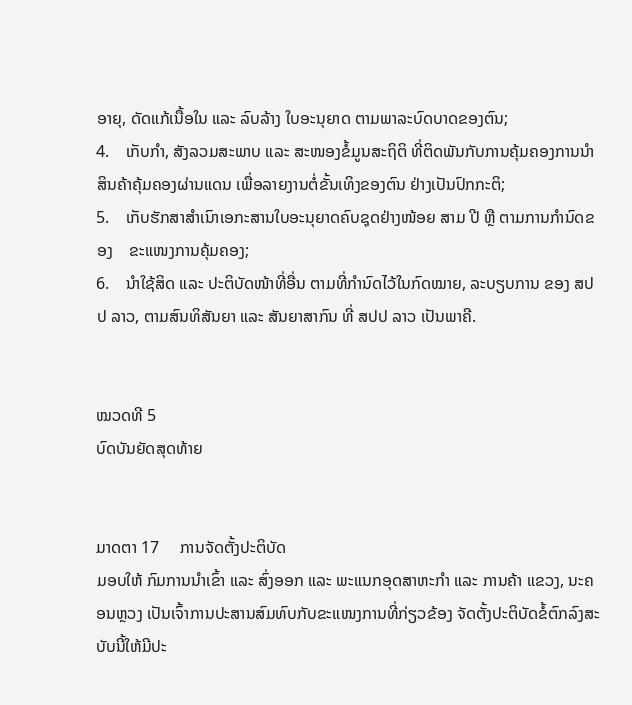ອາຍຸ, ດັດແກ້ເນື້ອໃນ ແລະ ລົບລ້າງ ໃບອະນຸຍາດ ຕາມພາລະບົດບາດຂອງຕົນ;
4.    ເກັບກໍາ, ສັງລວມສະພາບ ແລະ ສະໜອງຂໍ້ມູນສະຖິຕິ ທີ່ຕິດພັນກັບການຄຸ້ມຄອງການນຳສິນຄ້າຄຸ້ມຄອງຜ່ານແດນ ເພື່ອລາຍງານຕໍ່ຂັ້ນເທິງຂອງຕົນ ຢ່າງເປັນປົກກະຕິ;
5.    ເກັບຮັກສາສຳເນົາເອກະສານໃບອະນຸຍາດຄົບຊຸດຢ່າງໜ້ອຍ ສາມ ປີ ຫຼື ຕາມການກໍານົດຂອງ    ຂະແໜງການຄຸ້ມຄອງ;
6.    ນໍາໃຊ້ສິດ ແລະ ປະຕິບັດໜ້າທີ່ອື່ນ ຕາມທີ່ກຳນົດໄວ້ໃນກົດໝາຍ, ລະບຽບການ ຂອງ ສປປ ລາວ, ຕາມສົນທິສັນຍາ ແລະ ສັນຍາສາກົນ ທີ່ ສປປ ລາວ ເປັນພາຄີ.


ໝວດທີ 5
ບົດບັນຍັດສຸດທ້າຍ


ມາດຕາ 17     ການຈັດຕັ້ງປະຕິບັດ
ມອບໃຫ້ ກົມການນຳເຂົ້າ ແລະ ສົ່ງອອກ ແລະ ພະແນກອຸດສາຫະກໍາ ແລະ ການຄ້າ ແຂວງ, ນະຄອນຫຼວງ ເປັນເຈົ້າການປະສານສົມທົບກັບຂະແໜງການທີ່ກ່ຽວຂ້ອງ ຈັດຕັ້ງປະຕິບັດຂໍ້ຕົກລົງສະບັບນີ້ໃຫ້ມີປະ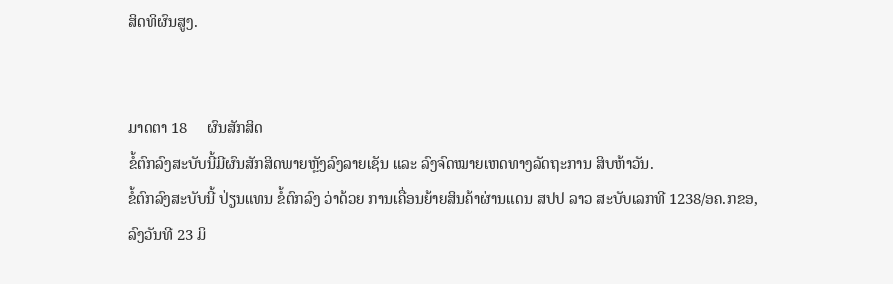ສິດທິຜົນສູງ.


ມາດຕາ 18     ຜົນສັກສິດ
ຂໍ້ຕົກລົງສະບັບນີ້ມີຜົນສັກສິດພາຍຫຼັງລົງລາຍເຊັນ ແລະ ລົງຈົດໝາຍເຫດທາງລັດຖະການ ສິບຫ້າວັນ.
ຂໍ້ຕົກລົງສະບັບນີ້ ປ່ຽນແທນ ຂໍ້ຕົກລົງ ວ່າດ້ວຍ ການເຄື່ອນຍ້າຍສິນຄ້າຜ່ານແດນ ສປປ ລາວ ສະບັບເລກທີ 1238/ອຄ.ກຂອ, ລົງວັນທີ 23 ມິ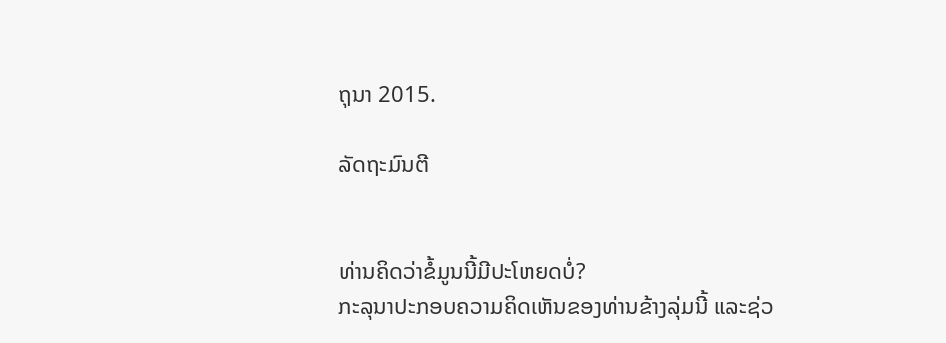ຖຸນາ 2015.

ລັດຖະມົນຕີ


ທ່ານຄິດວ່າຂໍ້ມູນນີ້ມີປະໂຫຍດບໍ່?
ກະລຸນາປະກອບຄວາມຄິດເຫັນຂອງທ່ານຂ້າງລຸ່ມນີ້ ແລະຊ່ວ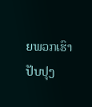ຍພວກເຮົາປັບປຸງ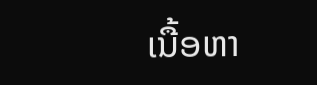ເນື້ອຫາ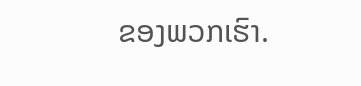ຂອງພວກເຮົາ.